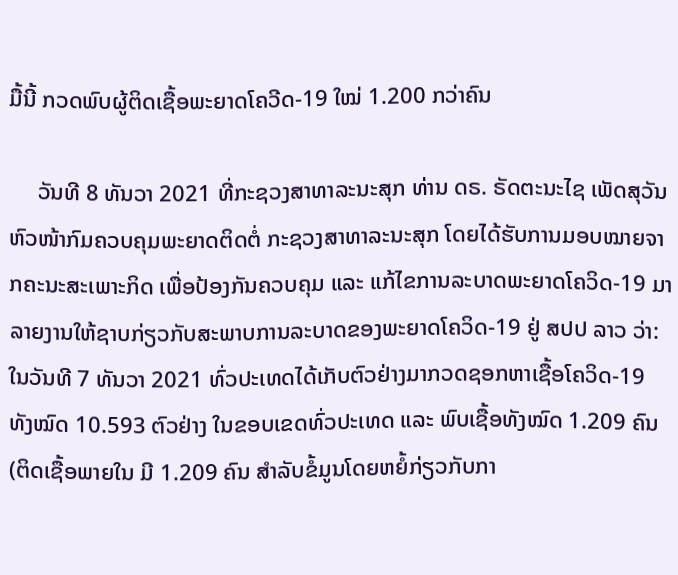ມື້ນີ້ ກວດພົບຜູ້ຕິດເຊື້ອພະຍາດໂຄວີດ-19 ໃໝ່ 1.200 ກວ່າຄົນ

     ວັນທີ 8 ທັນວາ 2021 ທີ່ກະຊວງສາທາລະນະສຸກ ທ່ານ ດຣ. ຣັດຕະນະໄຊ ເພັດສຸວັນ ຫົວໜ້າກົມຄວບຄຸມພະຍາດຕິດຕໍ່ ກະຊວງສາທາລະນະສຸກ ໂດຍໄດ້ຮັບການມອບໝາຍຈາກຄະນະສະເພາະກິດ ເພື່ອປ້ອງກັນຄວບຄຸມ ແລະ ແກ້ໄຂການລະບາດພະຍາດໂຄວິດ-19 ມາລາຍງານໃຫ້ຊາບກ່ຽວກັບສະພາບການລະບາດຂອງພະຍາດໂຄວິດ-19 ຢູ່ ສປປ ລາວ ວ່າ: ໃນວັນທີ 7 ທັນວາ 2021 ທົ່ວປະເທດໄດ້ເກັບຕົວຢ່າງມາກວດຊອກຫາເຊື້ອໂຄວິດ-19 ທັງໝົດ 10.593 ຕົວຢ່າງ ໃນຂອບເຂດທົ່ວປະເທດ ແລະ ພົບເຊື້ອທັງໝົດ 1.209 ຄົນ (ຕິດເຊື້ອພາຍໃນ ມີ 1.209 ຄົນ ສໍາລັບຂໍ້ມູນໂດຍຫຍໍ້ກ່ຽວກັບກາ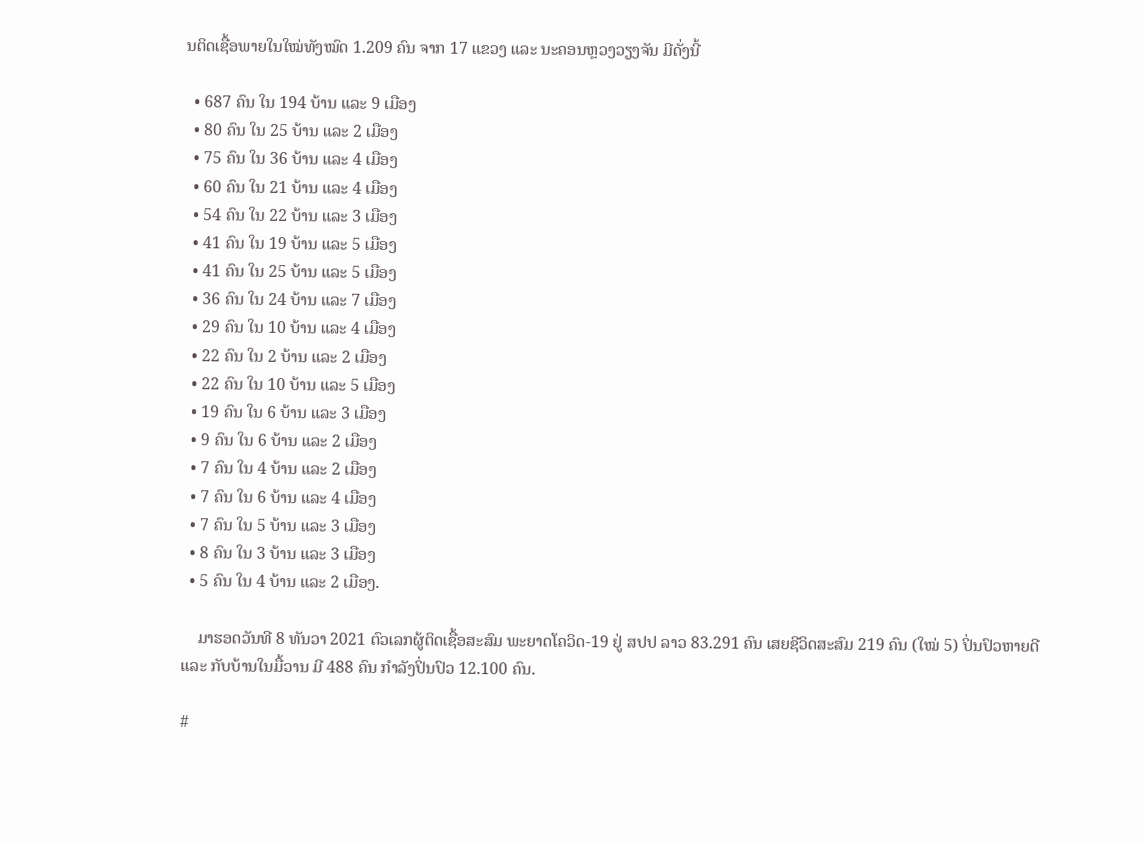ນຕິດເຊື້ອພາຍໃນໃໝ່ທັງໝົດ 1.209 ຄົນ ຈາກ 17 ແຂວງ ແລະ ນະຄອນຫຼວງວຽງຈັນ ມີດັ່ງນີ້

  • 687 ຄົນ ໃນ 194 ບ້ານ ແລະ 9 ເມືອງ
  • 80 ຄົນ ໃນ 25 ບ້ານ ແລະ 2 ເມືອງ
  • 75 ຄົນ ໃນ 36 ບ້ານ ແລະ 4 ເມືອງ
  • 60 ຄົນ ໃນ 21 ບ້ານ ແລະ 4 ເມືອງ
  • 54 ຄົນ ໃນ 22 ບ້ານ ແລະ 3 ເມືອງ
  • 41 ຄົນ ໃນ 19 ບ້ານ ແລະ 5 ເມືອງ
  • 41 ຄົນ ໃນ 25 ບ້ານ ແລະ 5 ເມືອງ
  • 36 ຄົນ ໃນ 24 ບ້ານ ແລະ 7 ເມືອງ
  • 29 ຄົນ ໃນ 10 ບ້ານ ແລະ 4 ເມືອງ
  • 22 ຄົນ ໃນ 2 ບ້ານ ແລະ 2 ເມືອງ
  • 22 ຄົນ ໃນ 10 ບ້ານ ແລະ 5 ເມືອງ
  • 19 ຄົນ ໃນ 6 ບ້ານ ແລະ 3 ເມືອງ
  • 9 ຄົນ ໃນ 6 ບ້ານ ແລະ 2 ເມືອງ
  • 7 ຄົນ ໃນ 4 ບ້ານ ແລະ 2 ເມືອງ
  • 7 ຄົນ ໃນ 6 ບ້ານ ແລະ 4 ເມືອງ
  • 7 ຄົນ ໃນ 5 ບ້ານ ແລະ 3 ເມືອງ
  • 8 ຄົນ ໃນ 3 ບ້ານ ແລະ 3 ເມືອງ
  • 5 ຄົນ ໃນ 4 ບ້ານ ແລະ 2 ເມືອງ.

    ມາຮອດວັນທີ 8 ທັນວາ 2021 ຕົວເລກຜູ້ຕິດເຊື້ອສະສົມ ພະຍາດໂຄວິດ-19 ຢູ່ ສປປ ລາວ 83.291 ຄົນ ເສຍຊີວິດສະສົມ 219 ຄົນ (ໃໝ່ 5) ປິ່ນປົວຫາຍດີ ແລະ ກັບບ້ານໃນມື້ວານ ມີ 488 ຄົນ ກໍາລັງປິ່ນປົວ 12.100 ຄົນ.

#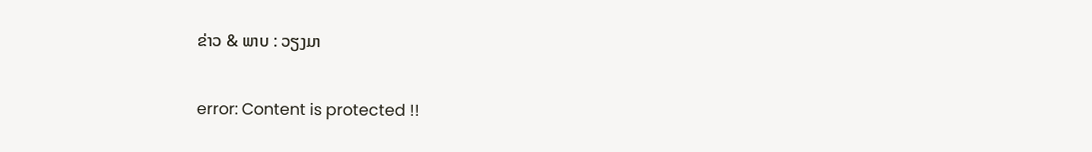ຂ່າວ & ພາບ : ວຽງມາ

error: Content is protected !!